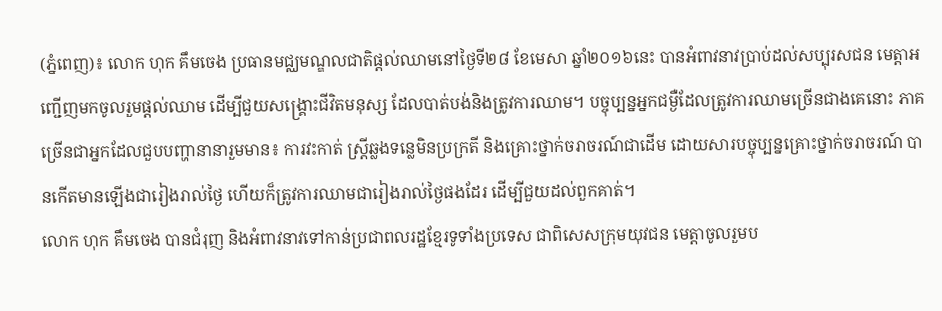(ភ្នំពេញ)៖ លោក ហុក គឹមចេង ប្រធានមជ្ឈមណ្ឌលជាតិផ្តល់ឈាមនៅថ្ងៃទី២៨ ខែមេសា ឆ្នាំ២០១៦នេះ បានអំពាវនាវប្រាប់ដល់សប្បុរសជន មេត្តាអញ្ជើញមកចូលរួមផ្ដល់ឈាម ដើម្បីជួយសង្គ្រោះជីវិតមនុស្ស ដែលបាត់បង់និងត្រូវការឈាម។ បច្ចុប្បន្នអ្នកជម្ងឺដែលត្រូវការឈាមច្រើនជាងគេនោះ ភាគច្រើនជាអ្នកដែលជួបបញ្ហានានារួមមាន៖ ការវះកាត់ ស្រ្តីឆ្លងទន្លេមិនប្រក្រតី និងគ្រោះថ្នាក់ចរាចរណ៍ជាដើម ដោយសារបច្ចុប្បន្នគ្រោះថ្នាក់ចរាចរណ៍ បានកើតមានឡើងជារៀងរាល់ថ្ងៃ ហើយក៏ត្រូវការឈាមជារៀងរាល់ថ្ងៃផងដែរ ដើម្បីជួយដល់ពួកគាត់។
លោក ហុក គឹមចេង បានជំរុញ និងអំពាវនាវទៅកាន់ប្រជាពលរដ្ឋខ្មែរទូទាំងប្រទេស ជាពិសេសក្រុមយុវជន មេត្ដាចូលរួមប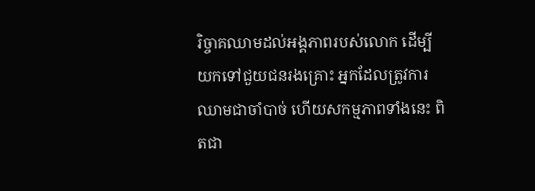រិច្ចាគឈាមដល់អង្គភាពរបស់លោក ដើម្បីយកទៅជួយជនរងគ្រោះ អ្នកដែលត្រូវការឈាមជាចាំបាច់ ហើយសកម្មភាពទាំងនេះ ពិតជា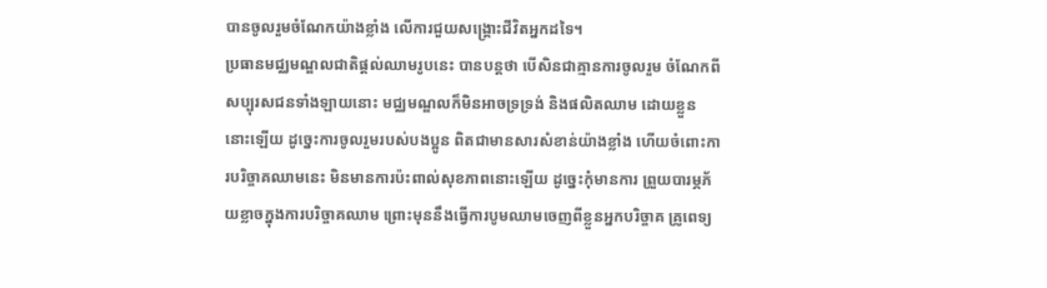បានចូលរួមចំណែកយ៉ាងខ្លាំង លើការជួយសង្គ្រោះជីវិតអ្នកដទៃ។
ប្រធានមជ្ឈមណ្ឌលជាតិផ្ដល់ឈាមរូបនេះ បានបន្តថា បើសិនជាគ្មានការចូលរួម ចំណែកពីសប្បុរសជនទាំងឡាយនោះ មជ្ឈមណ្ឌលក៏មិនអាចទ្រទ្រង់ និងផលិតឈាម ដោយខ្លួននោះឡើយ ដូច្នេះការចូលរួមរបស់បងប្អូន ពិតជាមានសារសំខាន់យ៉ាងខ្លាំង ហើយចំពោះការបរិច្ចាគឈាមនេះ មិនមានការប៉ះពាល់សុខភាពនោះឡើយ ដូច្នេះកុំមានការ ព្រួយបារម្ភភ័យខ្លាចក្នុងការបរិច្ចាគឈាម ព្រោះមុននឹងធ្វើការបូមឈាមចេញពីខ្លួនអ្នកបរិច្ចាគ គ្រូពេទ្យ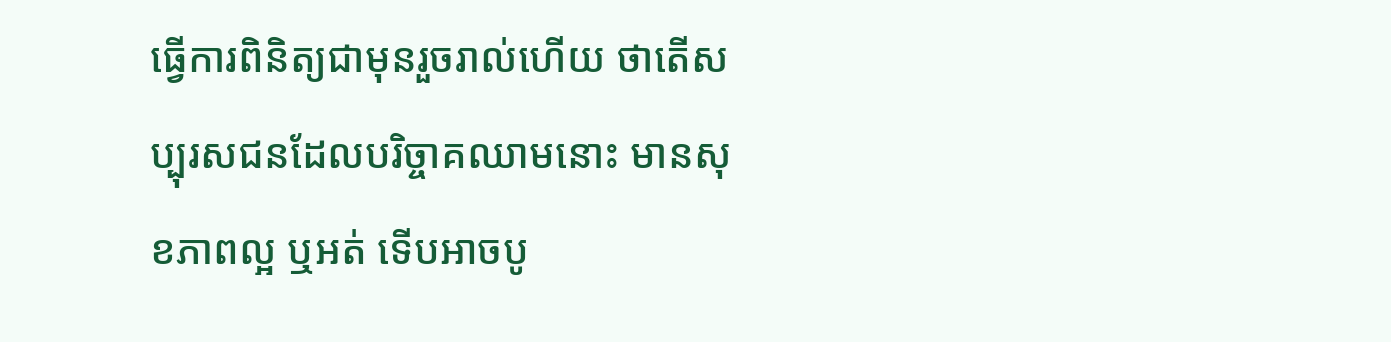ធ្វើការពិនិត្យជាមុនរួចរាល់ហើយ ថាតើសប្បុរសជនដែលបរិច្ចាគឈាមនោះ មានសុខភាពល្អ ឬអត់ ទើបអាចបូ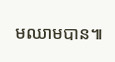មឈាមបាន៕